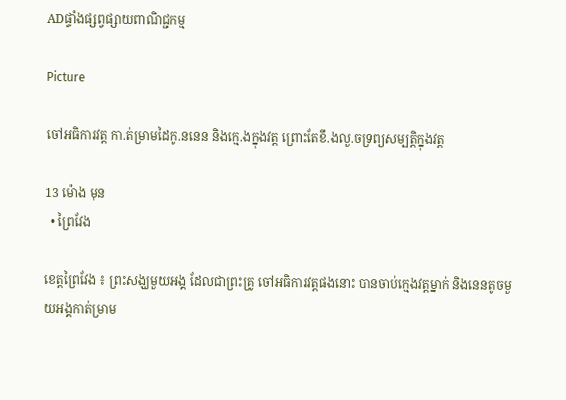ADផ្ទាំងផ្សព្វផ្សាយពាណិជ្ជកម្ម

Picture

ចៅអធិការវត្ត កា.ត់ម្រាមដៃកូ.ននេន និងក្មេ.ងក្នុងវត្ត ព្រោះតែខឹ.ងលួ.ចទ្រព្យសម្បត្តិក្នុងវត្ត

13 ម៉ោង មុន
  • ព្រៃវែង

ខេត្តព្រៃវែង ៖ ព្រះសង្ឃមួយអង្គ ដែលជាព្រះគ្រូ ចៅអធិការវត្តផងនោះ បានចាប់ក្មេងវត្តម្នាក់ និងនេនតូចមួយអង្គកាត់ម្រាម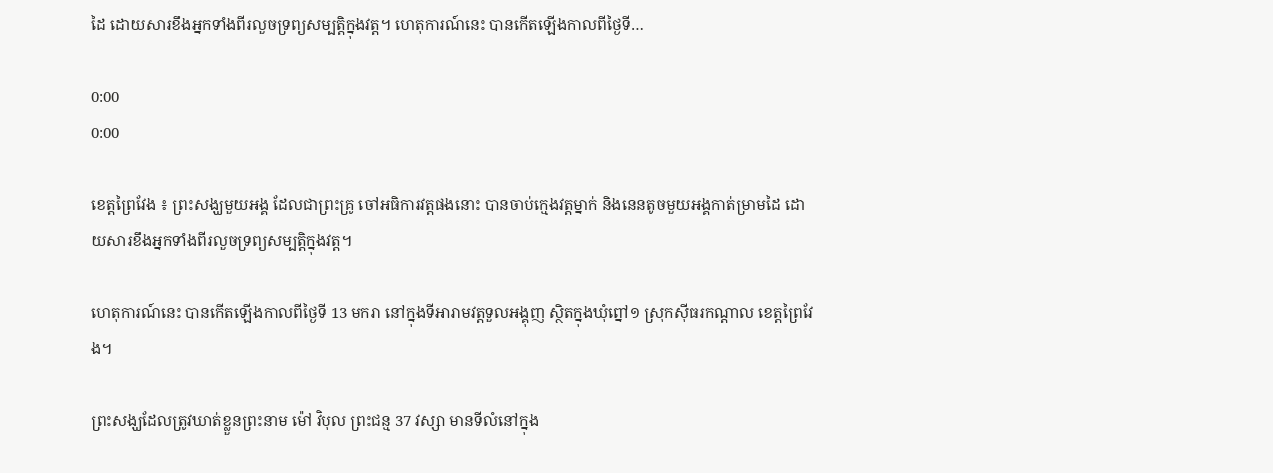ដៃ ដោយសារខឹងអ្នកទាំងពីរលួចទ្រព្យសម្បត្តិក្នុងវត្ត។ ហេតុការណ៍នេះ បានកើតឡើងកាលពីថ្ងៃទី…

0:00
0:00

ខេត្តព្រៃវែង ៖ ព្រះសង្ឃមួយអង្គ ដែលជាព្រះគ្រូ ចៅអធិការវត្តផងនោះ បានចាប់ក្មេងវត្តម្នាក់ និងនេនតូចមួយអង្គកាត់ម្រាមដៃ ដោយសារខឹងអ្នកទាំងពីរលួចទ្រព្យសម្បត្តិក្នុងវត្ត។

ហេតុការណ៍នេះ បានកើតឡើងកាលពីថ្ងៃទី 13 មករា នៅក្នុងទីអារាមវត្តទួលអង្គុញ ស្ថិតក្នុងឃុំព្នៅ១ ស្រុកស៊ីធរកណ្ដាល ខេត្តព្រៃវែង។

ព្រះសង្ឃដែលត្រូវឃាត់ខ្លួនព្រះនាម ម៉ៅ វិបុល ព្រះជន្ម 37 វស្សា មានទីលំនៅក្នុង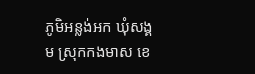ភូមិអន្លង់អក ឃុំសង្គម ស្រុកកងមាស ខេ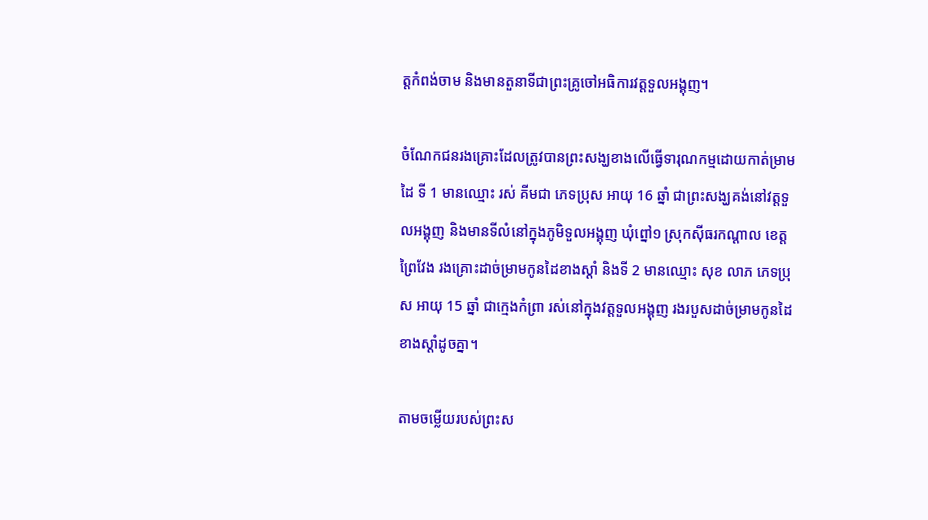ត្តកំពង់ចាម និងមានតួនាទីជាព្រះគ្រូចៅអធិការវត្តទួលអង្គុញ។

ចំណែកជនរងគ្រោះដែលត្រូវបានព្រះសង្ឃខាងលើធ្វើទារុណកម្មដោយកាត់ម្រាមដៃ ទី 1 មានឈ្មោះ រស់ គីមជា ភេទប្រុស អាយុ 16 ឆ្នាំ ជាព្រះសង្ឃគង់នៅវត្តទួលអង្គុញ និងមានទីលំនៅក្នុងភូមិទួលអង្គុញ ឃុំព្នៅ១ ស្រុកស៊ីធរកណ្ដាល ខេត្តព្រៃវែង រងគ្រោះដាច់ម្រាមកូនដៃខាងស្ដាំ និងទី 2 មានឈ្មោះ សុខ លាភ ភេទប្រុស អាយុ 15 ឆ្នាំ ជាក្មេងកំព្រា រស់នៅក្នុងវត្តទួលអង្គុញ រងរបួសដាច់ម្រាមកូនដៃខាងស្ដាំដូចគ្នា។

តាមចម្លើយរបស់ព្រះស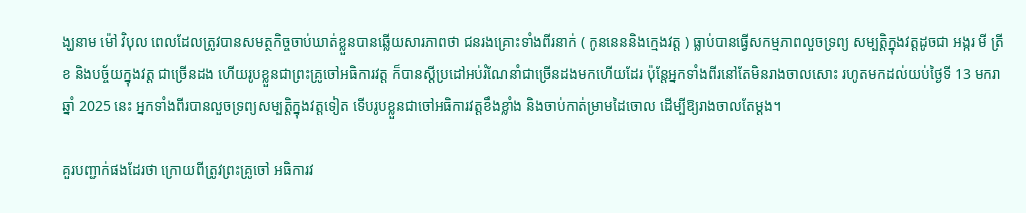ង្ឃនាម ម៉ៅ វិបុល ពេលដែលត្រូវបានសមត្ថកិច្ចចាប់ឃាត់ខ្លួនបានឆ្លើយសារភាពថា ជនរងគ្រោះទាំងពីរនាក់ ( កូននេននិងក្មេងវត្ត ) ធ្លាប់បានធ្វើសកម្មភាពលួចទ្រព្យ សម្បត្តិក្នុងវត្តដូចជា អង្ករ មី ត្រីខ និងបច្ច័យក្នុងវត្ត ជាច្រើនដង ហើយរូបខ្លួនជាព្រះគ្រូចៅអធិការវត្ត ក៏បានស្ដីប្រដៅអប់រំណែនាំជាច្រើនដងមកហើយដែរ ប៉ុន្តែអ្នកទាំងពីរនៅតែមិនរាងចាលសោះ រហូតមកដល់យប់ថ្ងៃទី 13 មករា ឆ្នាំ 2025 នេះ អ្នកទាំងពីរបានលួចទ្រព្យសម្បត្តិក្នុងវត្តទៀត ទើបរូបខ្លួនជាចៅអធិការវត្តខឹងខ្លាំង និងចាប់កាត់ម្រាមដៃចោល ដើម្បីឱ្យរាងចាលតែម្ដង។

គួរបញ្ជាក់ផងដែរថា ក្រោយពីត្រូវព្រះគ្រូចៅ អធិការវ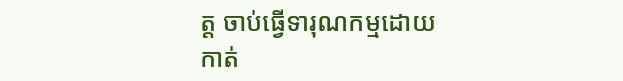ត្ត ចាប់ធ្វើទារុណកម្មដោយកាត់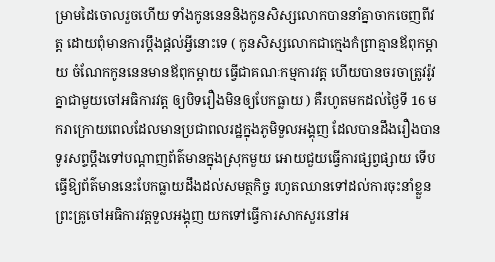ម្រាមដៃចោលរួចហើយ ទាំងកូននេននិងកូនសិស្សលោកបាននាំគ្នាចាកចេញពីវត្ត ដោយពុំមានការប្ដឹងផ្ដល់អ្វីនោះទេ ( កូនសិស្សលោកជាក្មេងកំព្រាគ្មានឪពុកម្ដាយ ចំណែកកូននេនមានឪពុកម្ដាយ ធ្វើជាគណៈកម្មការវត្ត ហើយបានចរចាត្រូវរ៉ូវគ្នាជាមួយចៅអធិការវត្ត ឲ្យបិទរឿងមិនឲ្យបែកធ្លាយ ) គឺរហូតមកដល់ថ្ងៃទី 16 មករាក្រោយពេលដែលមានប្រជាពលរដ្ឋក្នុងភូមិទួលអង្គុញ ដែលបានដឹងរឿងបានទូរសព្ទប្តឹងទៅបណ្ដាញព័ត៌មានក្នុងស្រុកមួយ អោយជួយធ្វើការផ្សព្វផ្សាយ ទើបធ្វើឱ្យព័ត៌មាននេះបែកធ្លាយដឹងដល់សមត្ថកិច្ច រហូតឈានទៅដល់ការចុះនាំខ្លួនព្រះគ្រូចៅអធិការវត្តទួលអង្គុញ យកទៅធ្វើការសាកសួរនៅអ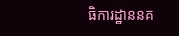ធិការដ្ឋាននគ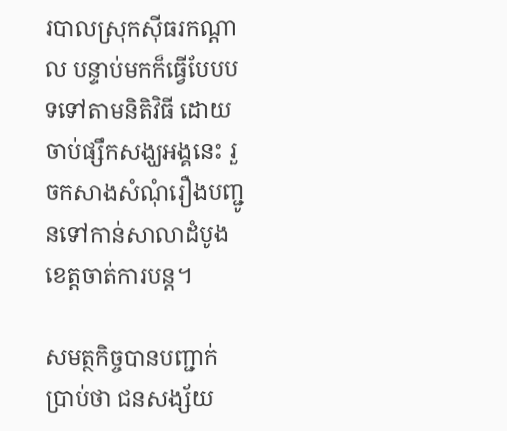របាលស្រុកស៊ីធរកណ្ដាល បន្ទាប់មកក៏ធ្វើបែបបទទៅតាមនិតិវិធី ដោយចាប់ផ្សឹកសង្ឃអង្គនេះ រួចកសាងសំណុំរឿងបញ្ជូនទៅកាន់សាលាដំបូងខេត្តចាត់ការបន្ត។

សមត្ថកិច្ចបានបញ្ជាក់ប្រាប់ថា ជនសង្ស័យ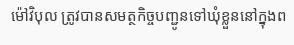ម៉ៅវិបុល ត្រូវបានសមត្ថកិច្ចបញ្ជូនទៅឃុំខ្លួននៅក្នុងព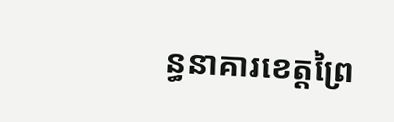ន្ធនាគារខេត្តព្រៃ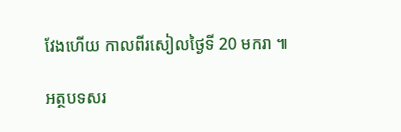វែងហើយ កាលពីរសៀលថ្ងៃទី 20 មករា ៕

អត្ថបទសរ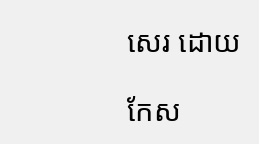សេរ ដោយ

កែស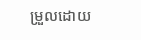ម្រួលដោយ